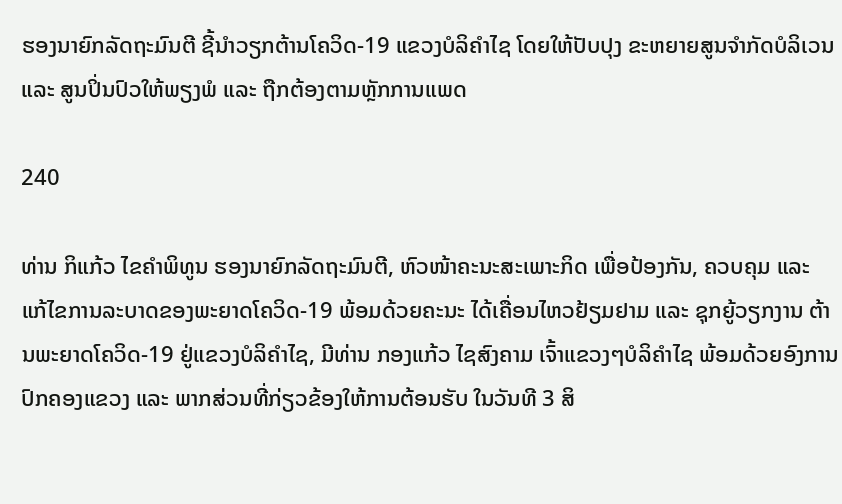ຮອງນາຍົກລັດຖະມົນຕີ ຊີ້ນຳວຽກຕ້ານໂຄວິດ-19 ແຂວງບໍລິຄຳໄຊ ໂດຍໃຫ້ປັບປຸງ ຂະຫຍາຍສູນຈຳກັດບໍລິເວນ ແລະ ສູນປິ່ນປົວໃຫ້ພຽງພໍ ແລະ ຖືກຕ້ອງຕາມຫຼັກການແພດ

240

ທ່ານ ກິແກ້ວ ໄຂຄຳພິທູນ ຮອງນາຍົກລັດຖະມົນຕີ, ຫົວໜ້າຄະນະສະເພາະກິດ ເພື່ອປ້ອງກັນ, ຄວບຄຸມ ແລະ ແກ້ໄຂການລະບາດຂອງພະຍາດໂຄວິດ-19 ພ້ອມດ້ວຍຄະນະ ໄດ້ເຄື່ອນໄຫວຢ້ຽມຢາມ ແລະ ຊຸກຍູ້ວຽກງານ ຕ້ານພະຍາດໂຄວິດ-19 ຢູ່ແຂວງບໍລິຄຳໄຊ, ມີທ່ານ ກອງແກ້ວ ໄຊສົງຄາມ ເຈົ້າແຂວງໆບໍລິຄຳໄຊ ພ້ອມດ້ວຍອົງການປົກຄອງແຂວງ ແລະ ພາກສ່ວນທີ່ກ່ຽວຂ້ອງໃຫ້ການຕ້ອນຮັບ ໃນວັນທີ 3 ສິ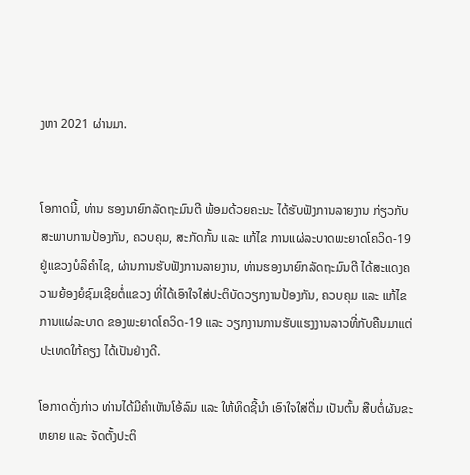ງຫາ 2021 ຜ່ານມາ.


ໂອກາດນີ້, ທ່ານ ຮອງນາຍົກລັດຖະມົນຕີ ພ້ອມດ້ວຍຄະນະ ໄດ້ຮັບຟັງການລາຍງານ ກ່ຽວກັບສະພາບການປ້ອງກັນ, ຄວບຄຸມ, ສະກັດກັ້ນ ແລະ ແກ້ໄຂ ການແຜ່ລະບາດພະຍາດໂຄວິດ-19 ຢູ່ແຂວງບໍລິຄໍາໄຊ, ຜ່ານການຮັບຟັງການລາຍງານ, ທ່ານຮອງນາຍົກລັດຖະມົນຕີ ໄດ້ສະແດງຄວາມຍ້ອງຍໍຊົມເຊີຍຕໍ່ແຂວງ ທີ່ໄດ້ເອົາໃຈໃສ່ປະຕິບັດວຽກງານປ້ອງກັນ, ຄວບຄຸມ ແລະ ແກ້ໄຂການແຜ່ລະບາດ ຂອງພະຍາດໂຄວິດ-19 ແລະ ວຽກງານການຮັບແຮງງານລາວທີ່ກັບຄືນມາແຕ່ປະເທດໃກ້ຄຽງ ໄດ້ເປັນຢ່າງດີ.

ໂອກາດດັ່ງກ່າວ ທ່ານໄດ້ມີຄຳເຫັນໂອ້ລົມ ແລະ ໃຫ້ທິດຊີ້ນຳ ເອົາໃຈໃສ່ຕື່ມ ເປັນຕົ້ນ ສືບຕໍ່ຜັນຂະຫຍາຍ ແລະ ຈັດຕັ້ງປະຕິ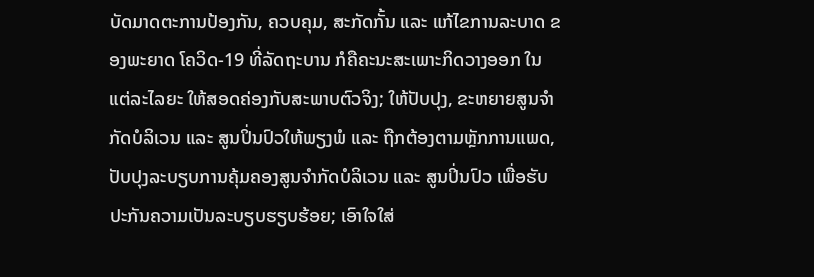ບັດມາດຕະການປ້ອງກັນ, ຄວບຄຸມ, ສະກັດກັ້ນ ແລະ ແກ້ໄຂການລະບາດ ຂອງພະຍາດ ໂຄວິດ-19 ທີ່ລັດຖະບານ ກໍຄືຄະນະສະເພາະກິດວາງອອກ ໃນແຕ່ລະໄລຍະ ໃຫ້ສອດຄ່ອງກັບສະພາບຕົວຈິງ; ໃຫ້ປັບປຸງ, ຂະຫຍາຍສູນຈຳກັດບໍລິເວນ ແລະ ສູນປິ່ນປົວໃຫ້ພຽງພໍ ແລະ ຖືກຕ້ອງຕາມຫຼັກການແພດ, ປັບປຸງລະບຽບການຄຸ້ມຄອງສູນຈໍາກັດບໍລິເວນ ແລະ ສູນປິ່ນປົວ ເພື່ອຮັບປະກັນຄວາມເປັນລະບຽບຮຽບຮ້ອຍ; ເອົາໃຈໃສ່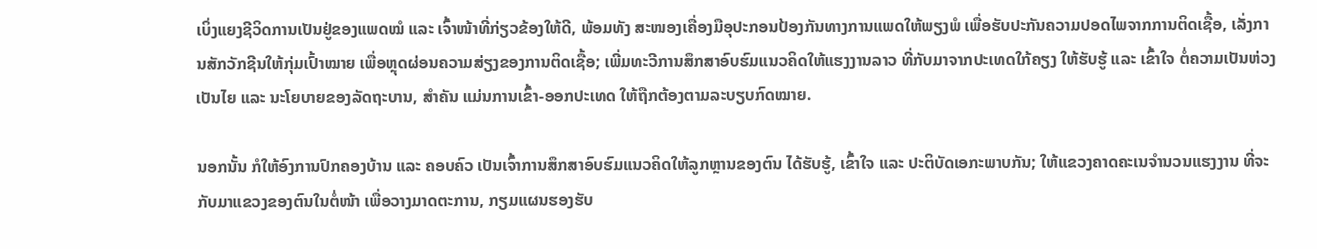ເບິ່ງແຍງຊີວິດການເປັນຢູ່ຂອງແພດໝໍ ແລະ ເຈົ້າໜ້າທີ່ກ່ຽວຂ້ອງໃຫ້ດີ, ພ້ອມທັງ ສະໜອງເຄື່ອງມືອຸປະກອນປ້ອງກັນທາງການແພດໃຫ້ພຽງພໍ ເພື່ອຮັບປະກັນຄວາມປອດໄພຈາກການຕິດເຊື້ອ, ເລັ່ງການສັກວັກຊີນໃຫ້ກຸ່ມເປົ້າໝາຍ ເພື່ອຫຼຸດຜ່ອນຄວາມສ່ຽງຂອງການຕິດເຊື້ອ; ເພີ່ມທະວີການສຶກສາອົບຮົມແນວຄິດໃຫ້ແຮງງານລາວ ທີ່ກັບມາຈາກປະເທດໃກ້ຄຽງ ໃຫ້ຮັບຮູ້ ແລະ ເຂົ້າໃຈ ຕໍ່ຄວາມເປັນຫ່ວງເປັນໄຍ ແລະ ນະໂຍບາຍຂອງລັດຖະບານ, ສຳຄັນ ແມ່ນການເຂົ້າ-ອອກປະເທດ ໃຫ້ຖືກຕ້ອງຕາມລະບຽບກົດໝາຍ.

ນອກນັ້ນ ກໍໃຫ້ອົງການປົກຄອງບ້ານ ແລະ ຄອບຄົວ ເປັນເຈົ້າການສຶກສາອົບຮົມແນວຄິດໃຫ້ລູກຫຼານຂອງຕົນ ໄດ້ຮັບຮູ້, ເຂົ້າໃຈ ແລະ ປະຕິບັດເອກະພາບກັນ; ໃຫ້ແຂວງຄາດຄະເນຈໍານວນແຮງງານ ທີ່ຈະກັບມາແຂວງຂອງຕົນໃນຕໍ່ໜ້າ ເພື່ອວາງມາດຕະການ, ກຽມແຜນຮອງຮັບ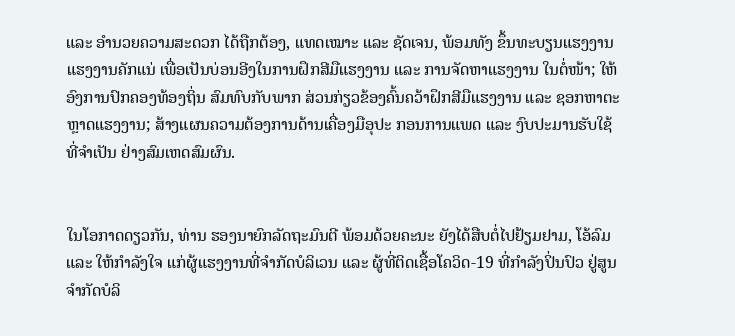ແລະ ອຳນວຍຄວາມສະດວກ ໄດ້ຖືກຕ້ອງ, ແທດເໝາະ ແລະ ຊັດເຈນ, ພ້ອມທັງ ຂຶ້ນທະບຽນແຮງງານແຮງງານຄັກແນ່ ເພື່ອເປັນບ່ອນອີງໃນການຝຶກສີມືແຮງງານ ແລະ ການຈັດຫາແຮງງານ ໃນຕໍ່ໜ້າ; ໃຫ້ອົງການປົກຄອງທ້ອງຖິ່ນ ສົມທົບກັບພາກ ສ່ວນກ່ຽວຂ້ອງຄົ້ນຄວ້າຝຶກສີມືແຮງງານ ແລະ ຊອກຫາຕະຫຼາດແຮງງານ; ສ້າງແຜນຄວາມຕ້ອງການດ້ານເຄື່ອງມືອຸປະ ກອນການແພດ ແລະ ງົບປະມານຮັບໃຊ້ທີ່ຈຳເປັນ ຢ່າງສົມເຫດສົມຜົນ.


ໃນໂອກາດດຽວກັນ, ທ່ານ ຮອງນາຍົກລັດຖະມົນຕີ ພ້ອມດ້ວຍຄະນະ ຍັງໄດ້ສືບຕໍ່ໄປຢ້ຽມຢາມ, ໂອ້ລົມ ແລະ ໃຫ້ກຳລັງໃຈ ແກ່ຜູ້ແຮງງານທີ່ຈຳກັດບໍລິເວນ ແລະ ຜູ້ທີ່ຕິດເຊື້ອໂຄວິດ-19 ທີ່ກໍາລັງປິ່ນປົວ ຢູ່ສູນຈຳກັດບໍລິ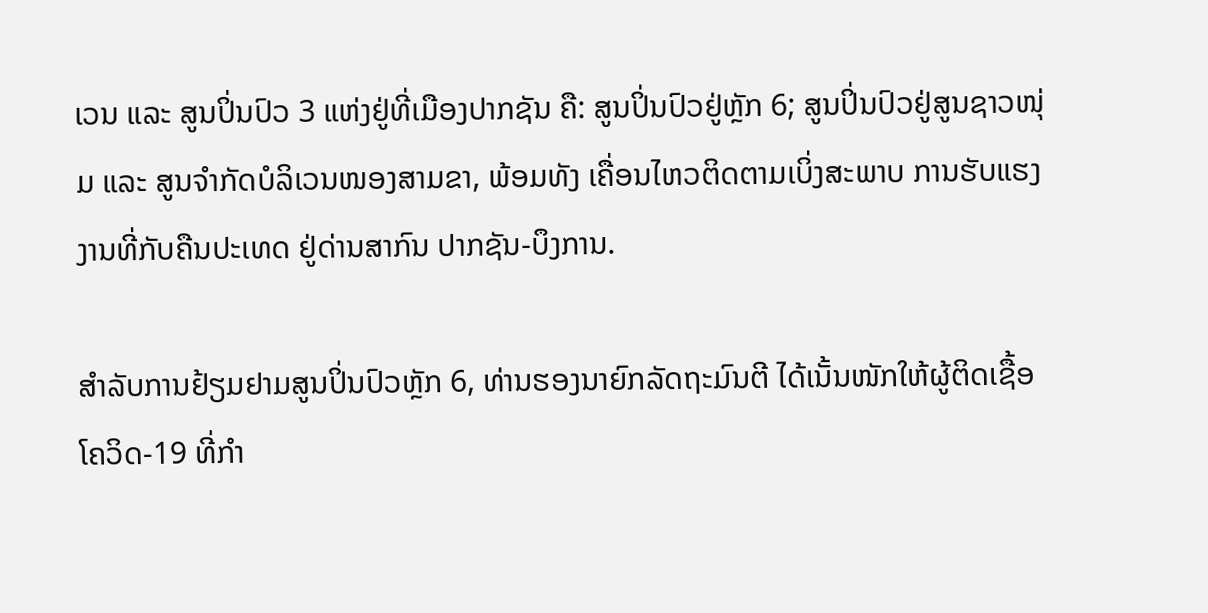ເວນ ແລະ ສູນປິ່ນປົວ 3 ແຫ່ງຢູ່ທີ່ເມືອງປາກຊັນ ຄື: ສູນປິ່ນປົວຢູ່ຫຼັກ 6; ສູນປິ່ນປົວຢູ່ສູນຊາວໜຸ່ມ ແລະ ສູນຈຳກັດບໍລິເວນໜອງສາມຂາ, ພ້ອມທັງ ເຄື່ອນໄຫວຕິດຕາມເບິ່ງສະພາບ ການຮັບແຮງງານທີ່ກັບຄືນປະເທດ ຢູ່ດ່ານສາກົນ ປາກຊັນ-ບຶງການ.

ສຳລັບການຢ້ຽມຢາມສູນປິ່ນປົວຫຼັກ 6, ທ່ານຮອງນາຍົກລັດຖະມົນຕີ ໄດ້ເນັ້ນໜັກໃຫ້ຜູ້ຕິດເຊື້ອໂຄວິດ-19 ທີ່ກຳ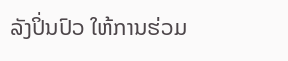ລັງປິ່ນປົວ ໃຫ້ການຮ່ວມ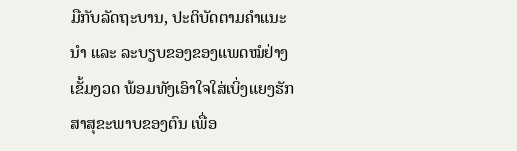ມືກັບລັດຖະບານ, ປະຕິບັດຕາມຄຳແນະນຳ ແລະ ລະບຽບຂອງຂອງແພດໝໍຢ່າງເຂັ້ມງວດ ພ້ອມທັງເອົາໃຈໃສ່ເບິ່ງແຍງຮັກສາສຸຂະພາບຂອງຕົນ ເພື່ອ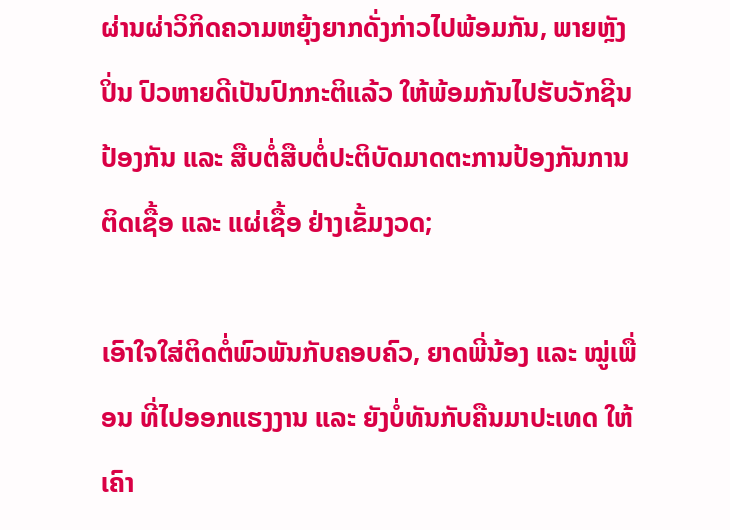ຜ່ານຜ່າວິກິດຄວາມຫຍຸ້ງຍາກດັ່ງກ່າວໄປພ້ອມກັນ, ພາຍຫຼັງປິ່ນ ປົວຫາຍດີເປັນປົກກະຕິແລ້ວ ໃຫ້ພ້ອມກັນໄປຮັບວັກຊີນປ້ອງກັນ ແລະ ສືບຕໍ່ສືບຕໍ່ປະຕິບັດມາດຕະການປ້ອງກັນການຕິດເຊື້ອ ແລະ ແຜ່ເຊື້ອ ຢ່າງເຂັ້ມງວດ;

ເອົາໃຈໃສ່ຕິດຕໍ່ພົວພັນກັບຄອບຄົວ, ຍາດພີ່ນ້ອງ ແລະ ໝູ່ເພື່ອນ ທີ່ໄປອອກແຮງງານ ແລະ ຍັງບໍ່ທັນກັບຄືນມາປະເທດ ໃຫ້ເຄົາ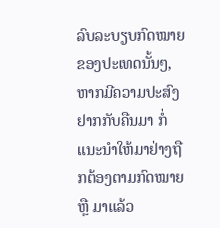ລົບລະບຽບກົດໝາຍຂອງປະເທດນັ້ນໆ, ຫາກມີຄວາມປະສົງຢາກກັບຄືນມາ ກໍ່ແນະນຳໃຫ້ມາຢ່າງຖືກຕ້ອງຕາມກົດໝາຍ ຫຼື ມາແລ້ວ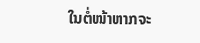ໃນຕໍ່ໜ້າຫາກຈະ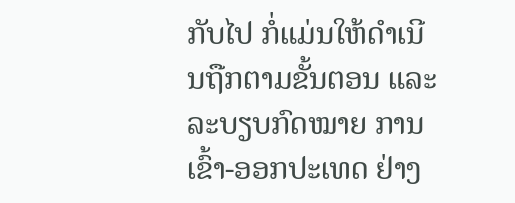ກັບໄປ ກໍ່ແມ່ນໃຫ້ດຳເນີນຖືກຕາມຂັ້ນຕອນ ແລະ ລະບຽບກົດໝາຍ ການເຂົ້າ-ອອກປະເທດ ຢ່າງ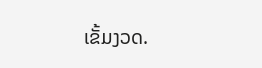ເຂັ້ມງວດ.